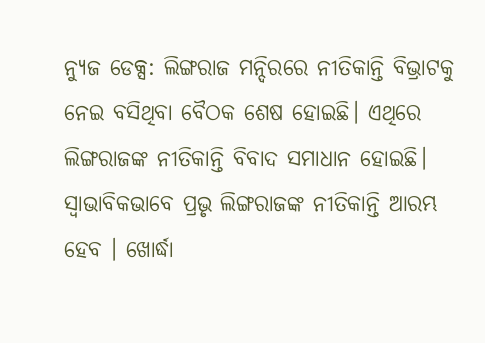ନ୍ୟୁଜ ଡେକ୍ସ: ଲିଙ୍ଗରାଜ ମନ୍ଦିରରେ ନୀତିକାନ୍ତି ବିଭ୍ରାଟକୁ ନେଇ ବସିଥିବା ବୈଠକ ଶେଷ ହୋଇଛି। ଏଥିରେ ଲିଙ୍ଗରାଜଙ୍କ ନୀତିକାନ୍ତି ବିବାଦ ସମାଧାନ ହୋଇଛି। ସ୍ବାଭାବିକଭାବେ ପ୍ରଭୃ ଲିଙ୍ଗରାଜଙ୍କ ନୀତିକାନ୍ତି ଆରମ୍ଭ ହେବ । ଖୋର୍ଦ୍ଧା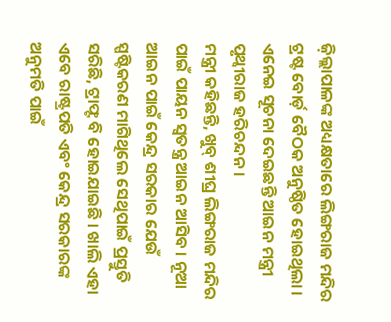ଜ଼ିଲ୍ଲାପାଳଙ୍କ ଅଧ୍ୟକ୍ଷତାରେ ଲିଙ୍ଗରାଜ ମନ୍ଦିର ଟ୍ରଷ୍ଟ ବୋର୍ଡ଼ ବୈଠକ ଅନୁଷ୍ଠିତ ହୋଇଥିଲା । ଏନେଇ ସୂଚନା ଦେଇଛନ୍ତି ଆଇନ ମନ୍ତ୍ରୀ ପୃଥ୍ବୀରାଜ ହରିଚନ୍ଦନ ।
ମନ୍ତ୍ରୀ କହିଛନ୍ତି, ଖୁବ୍ ଶୀଘ୍ର ଲିଙ୍ଗରାଜ ମନ୍ଦିର ପାଇଁ ପାୟନ ସ୍ବତନ୍ତ୍ର ଆଇନ ଆସିବ । ନୂଆ ଆଇନ ପାଇଁ କେନ୍ଦ୍ର ସରକାର ଯେଉଁ ସ୍ପଷ୍ଟିକରଣ ମାଗିଥିଲେ ସେଥିପାଇଁ ପ୍ରସ୍ତୁତି ସରିଛି, ଟ୍ରାଫ୍ଟ ବି ହୋଇଯାଇଛି । ଖାଲି ଏହା ଏବେ ରାଷ୍ଟ୍ରପତି ଏବଂ କେନ୍ଦ୍ର ସରକାରଙ୍କ ଅନୁମତି ପାଇଁ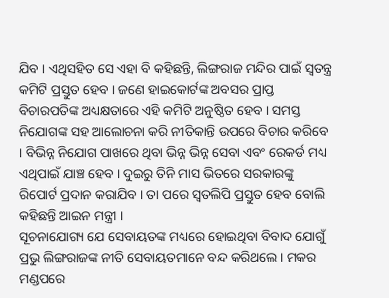ଯିବ । ଏଥିସହିତ ସେ ଏହା ବି କହିଛନ୍ତି, ଲିଙ୍ଗରାଜ ମନ୍ଦିର ପାଇଁ ସ୍ବତନ୍ତ୍ର କମିଟି ପ୍ରସ୍ତୁତ ହେବ । ଜଣେ ହାଇକୋର୍ଟଙ୍କ ଅବସର ପ୍ରାପ୍ତ ବିଚାରପତିଙ୍କ ଅଧ୍ୟକ୍ଷତାରେ ଏହି କମିଟି ଅନୁଷ୍ଠିତ ହେବ । ସମସ୍ତ ନିଯୋଗଙ୍କ ସହ ଆଲୋଚନା କରି ନୀତିକାନ୍ତି ଉପରେ ବିଚାର କରିବେ । ବିଭିନ୍ନ ନିଯୋଗ ପାଖରେ ଥିବା ଭିନ୍ନ ଭିନ୍ନ ସେବା ଏବଂ ରେକର୍ଡ ମଧ୍ୟ ଏଥିପାଇଁ ଯାଞ୍ଚ ହେବ । ଦୁଇରୁ ତିନି ମାସ ଭିତରେ ସରକାରଙ୍କୁ ରିପୋର୍ଟ ପ୍ରଦାନ କରାଯିବ । ତା ପରେ ସ୍ୱତଲିପି ପ୍ରସ୍ତୁତ ହେବ ବୋଲି କହିଛନ୍ତି ଆଇନ ମନ୍ତ୍ରୀ ।
ସୂଚନାଯୋଗ୍ୟ ଯେ ସେବାୟତଙ୍କ ମଧ୍ୟରେ ହୋଇଥିବା ବିବାଦ ଯୋଗୁଁ ପ୍ରଭୁ ଲିଙ୍ଗରାଜଙ୍କ ନୀତି ସେବାୟତମାନେ ବନ୍ଦ କରିଥଲେ । ମକର ମଣ୍ଡପରେ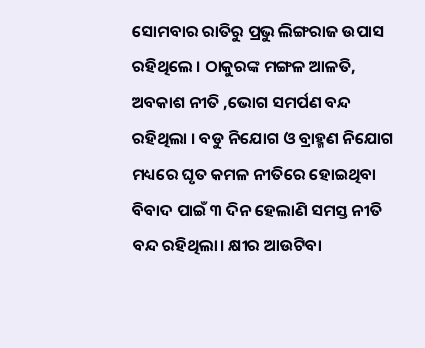ସୋମବାର ରାତିରୁ ପ୍ରଭୁ ଲିଙ୍ଗରାଜ ଉପାସ ରହିଥିଲେ । ଠାକୁରଙ୍କ ମଙ୍ଗଳ ଆଳତି, ଅବକାଶ ନୀତି ,ଭୋଗ ସମର୍ପଣ ବନ୍ଦ ରହିଥିଲା । ବଡୁ ନିଯୋଗ ଓ ବ୍ରାହ୍ମଣ ନିଯୋଗ ମଧ୍ୟରେ ଘୃତ କମଳ ନୀତିରେ ହୋଇଥିବା ବିବାଦ ପାଇଁ ୩ ଦିନ ହେଲାଣି ସମସ୍ତ ନୀତି ବନ୍ଦ ରହିଥିଲା। କ୍ଷୀର ଆଉଟିବା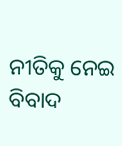ନୀତିକୁ ନେଇ ବିବାଦ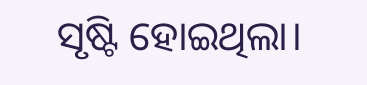ସୃଷ୍ଟି ହୋଇଥିଲା।